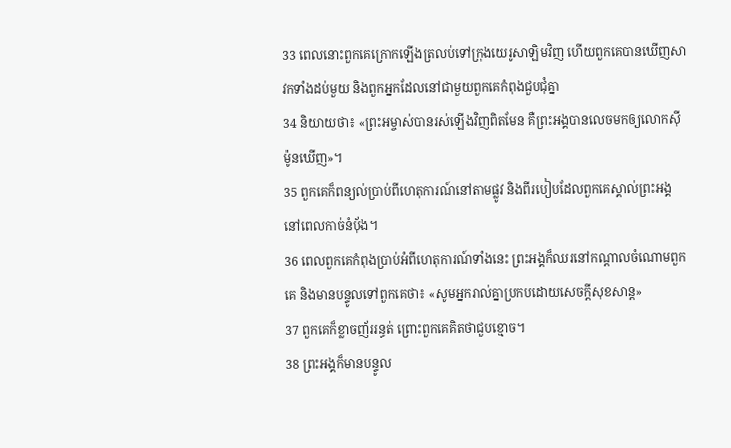33 ពេលនោះពួកគេក្រោកឡើងត្រលប់ទៅក្រុងយេរូសាឡិមវិញ ហើយពួកគេបានឃើញសាវកទាំងដប់មួយ និងពួកអ្នកដែលនៅជាមួយពួកគេកំពុងជួបជុំគ្នា
34 និយាយថា៖ «ព្រះអម្ចាស់បានរស់ឡើងវិញពិតមែន គឺព្រះអង្គបានលេចមកឲ្យលោកស៊ីម៉ូនឃើញ»។
35 ពួកគេក៏ពន្យល់ប្រាប់ពីហេតុការណ៍នៅតាមផ្លូវ និងពីរបៀបដែលពួកគេស្គាល់ព្រះអង្គនៅពេលកាច់នំប៉័ង។
36 ពេលពួកគេកំពុងប្រាប់អំពីហេតុការណ៍ទាំងនេះ ព្រះអង្គក៏ឈរនៅកណ្ដាលចំណោមពួកគេ និងមានបន្ទូលទៅពួកគេថា៖ «សូមអ្នករាល់គ្នាប្រកបដោយសេចក្ដីសុខសាន្ដ»
37 ពួកគេក៏ខ្លាចញ័ររន្ធត់ ព្រោះពួកគេគិតថាជួបខ្មោច។
38 ព្រះអង្គក៏មានបន្ទូល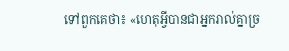ទៅពួកគេថា៖ «ហេតុអ្វីបានជាអ្នករាល់គ្នាច្រ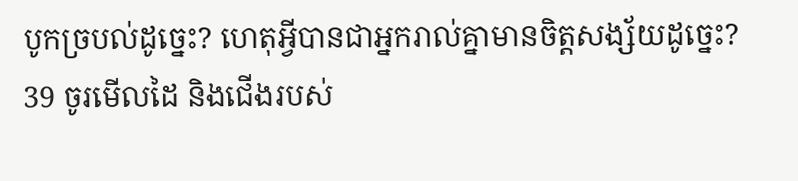បូកច្របល់ដូច្នេះ? ហេតុអ្វីបានជាអ្នករាល់គ្នាមានចិត្តសង្ស័យដូច្នេះ?
39 ចូរមើលដៃ និងជើងរបស់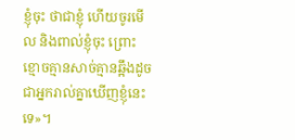ខ្ញុំចុះ ថាជាខ្ញុំ ហើយចូរមើល និងពាល់ខ្ញុំចុះ ព្រោះខ្មោចគ្មានសាច់គ្មានឆ្អឹងដូចជាអ្នករាល់គ្នាឃើញខ្ញុំនេះទេ»។